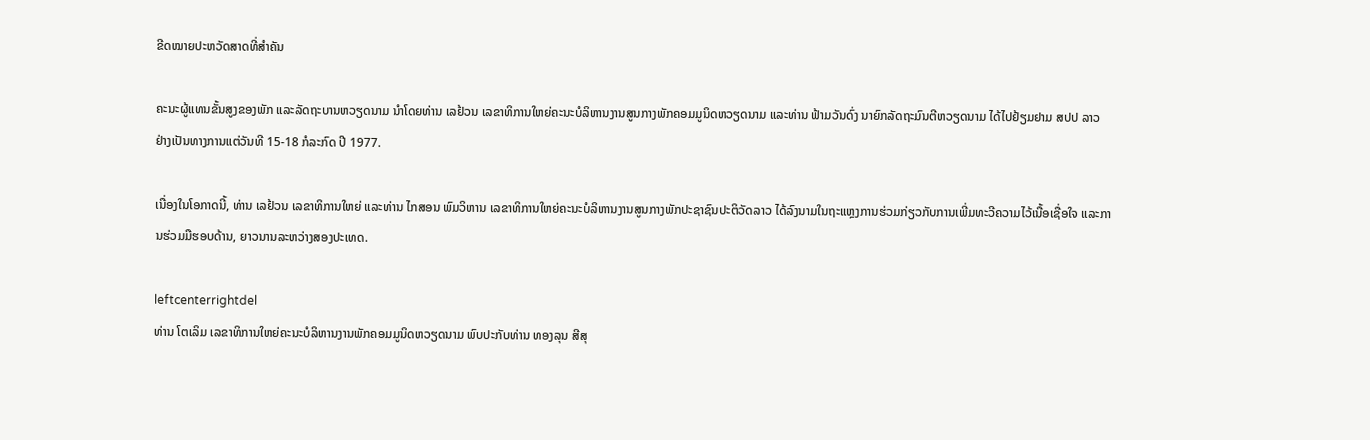ຂີດໝາຍປະຫວັດສາດທີ່ສຳຄັນ

ຄະນະຜູ້ແທນຂັ້ນສູງຂອງພັກ ແລະລັດຖະບານຫວຽດນາມ ນໍາໂດຍທ່ານ ເລຢ້ວນ ເລຂາທິການໃຫຍ່ຄະນະບໍລິຫານງານສູນກາງພັກຄອມມູນິດຫວຽດນາມ ແລະທ່ານ ຟ້າມວັນດົ່ງ ນາຍົກລັດຖະມົນຕີຫວຽດນາມ ໄດ້ໄປຢ້ຽມຢາມ ສປປ ລາວ ຢ່າງເປັນທາງການແຕ່ວັນທີ 15-18 ກໍລະກົດ ປີ 1977.

ເນື່ອງໃນໂອກາດນີ້, ທ່ານ ເລຢ້ວນ ເລຂາທິການໃຫຍ່ ແລະທ່ານ ໄກສອນ ພົມວິຫານ ເລຂາທິການໃຫຍ່ຄະນະບໍລິຫານງານສູນກາງພັກປະຊາຊົນປະຕິວັດລາວ ໄດ້ລົງນາມໃນຖະແຫຼງການຮ່ວມກ່ຽວກັບການເພີ່ມທະວີຄວາມໄວ້ເນື້ອເຊື່ອໃຈ ແລະການຮ່ວມມືຮອບດ້ານ, ຍາວນານລະຫວ່າງສອງປະເທດ.

leftcenterrightdel
ທ່ານ ໂຕເລິມ ເລຂາທິການໃຫຍ່ຄະນະບໍລິຫານງານພັກຄອມມູນິດຫວຽດນາມ ພົບປະກັບທ່ານ ທອງລຸນ ສີສຸ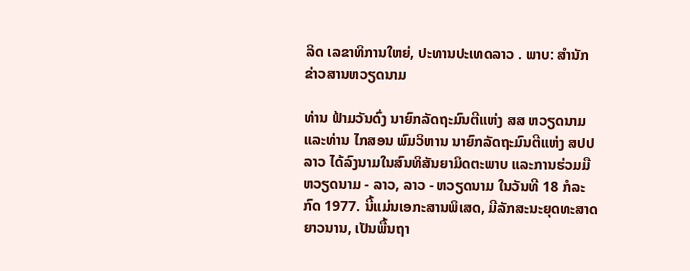ລິດ ເລຂາທິການໃຫຍ່, ປະທານປະເທດລາວ . ພາບ: ສໍານັກຂ່າວສານຫວຽດນາມ

ທ່ານ ຟ້າມວັນດົ່ງ ນາຍົກລັດຖະມົນຕີແຫ່ງ ສສ ຫວຽດນາມ ແລະທ່ານ ໄກສອນ ພົມວິຫານ ນາຍົກລັດຖະມົນຕີແຫ່ງ ສປປ ລາວ ໄດ້ລົງນາມໃນສົນທິສັນຍາມິດຕະພາບ ແລະການຮ່ວມມືຫວຽດນາມ - ລາວ, ລາວ - ຫວຽດນາມ ໃນວັນທີ 18 ກໍລະກົດ 1977. ນີ້ແມ່ນເອກະສານພິເສດ, ມີລັກສະນະຍຸດທະສາດຍາວນານ, ເປັນພື້ນຖາ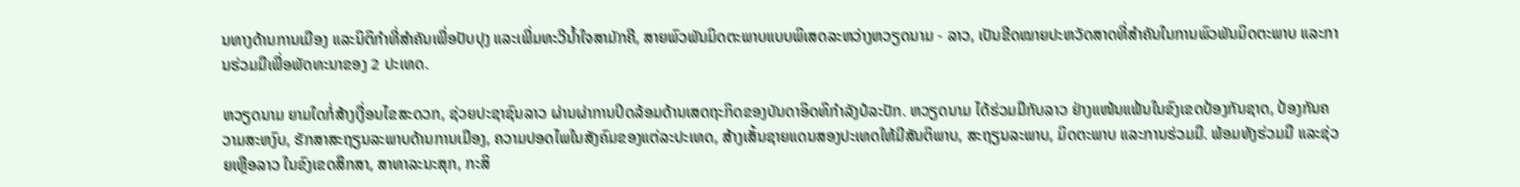ນທາງດ້ານການເມືອງ ແລະນິຕິກໍາທີ່ສຳຄັນເພື່ອປັບປຸງ ແລະເພີ່ມທະວີນໍ້າໃຈສາມັກຄີ, ສາຍພົວພັນມິດຕະພາບແບບພິເສດລະຫວ່າງຫວຽດນາມ - ລາວ, ເປັນຂີດໝາຍປະຫວັດສາດທີ່ສໍາຄັນໃນການພົວພັນມິດຕະພາບ ແລະການຮ່ວມມືເພື່ອພັດທະນາຂອງ 2 ປະເທດ.

ຫວຽດນາມ ຍາມໃດກໍ່ສ້າງເງື່ອນໄຂສະດວກ, ຊ່ວຍປະຊາຊົນລາວ ຜ່ານຜ່າການປິດລ້ອມດ້ານເສດຖະກິດຂອງບັນດາອິດທິກຳລັງປໍລະປັກ. ຫວຽດນາມ ໄດ້ຮ່ວມມືກັບລາວ ຢ່າງແໜ້ນແຟ້ນໃນຂົງເຂດປ້ອງກັນຊາດ, ປ້ອງກັນຄວາມສະຫງົບ, ຮັກສາສະຖຽນລະພາບດ້ານການເມືອງ, ຄວາມປອດໄພໃນສັງຄົມຂອງແຕ່ລະປະເທດ, ສ້າງເສັ້ນຊາຍແດນສອງປະເທດໃຫ້ມີສັນຕິພາບ, ສະຖຽນລະພາບ, ມິດຕະພາບ ແລະການຮ່ວມມື. ພ້ອມທັງຮ່ວມມື ແລະຊ່ວຍເຫຼືອລາວ ໃນຂົງເຂດສຶກສາ, ສາທາລະນະສຸກ, ກະສິ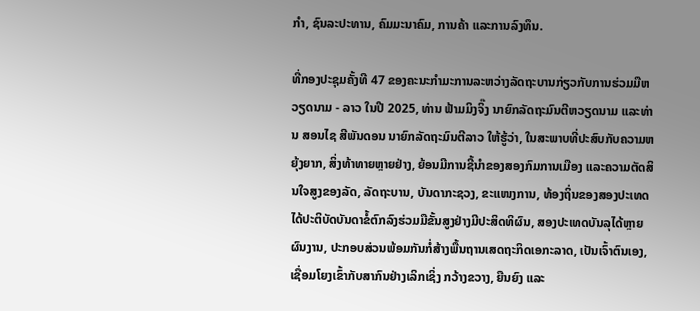ກຳ, ຊົນລະປະທານ, ຄົມມະນາຄົມ, ການຄ້າ ແລະການລົງທຶນ.

ທີ່ກອງປະຊຸມຄັ້ງທີ 47 ຂອງຄະນະກຳມະການລະຫວ່າງລັດຖະບານກ່ຽວກັບການຮ່ວມມືຫວຽດນາມ - ລາວ ໃນປີ 2025, ທ່ານ ຟ້າມມິງຈິ໊ງ ນາຍົກລັດຖະມົນຕີຫວຽດນາມ ແລະທ່ານ ສອນໄຊ ສີພັນດອນ ນາຍົກລັດຖະມົນຕີລາວ ໃຫ້ຮູ້ວ່າ, ໃນສະພາບທີ່ປະສົບກັບຄວາມຫຍຸ້ງຍາກ, ສິ່ງທ້າທາຍຫຼາຍຢ່າງ, ຍ້ອນມີການຊີ້ນຳຂອງສອງກົມການເມືອງ ແລະຄວາມຕັດສິນໃຈສູງຂອງລັດ, ລັດຖະບານ, ບັນດາກະຊວງ, ຂະແໜງການ, ທ້ອງຖິ່ນຂອງສອງປະເທດ ໄດ້ປະຕິບັດບັນດາຂໍ້ຕົກລົງຮ່ວມມືຂັ້ນສູງຢ່າງມີປະສິດທິຜົນ, ສອງປະເທດບັນລຸໄດ້ຫຼາຍຜົນງານ, ປະກອບສ່ວນພ້ອມກັນກໍ່ສ້າງພື້ນຖານເສດຖະກິດເອກະລາດ, ເປັນເຈົ້າຕົນເອງ, ເຊື່ອມໂຍງເຂົ້າກັບສາກົນຢ່າງເລິກເຊິ່ງ ກວ້າງຂວາງ, ຍືນຍົງ ແລະ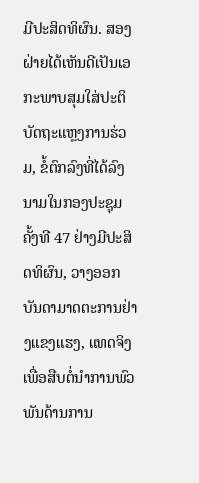ມີປະສິດທິຜົນ. ສອງຝ່າຍໄດ້ເຫັນດີເປັນເອກະພາບສຸມໃສ່ປະຕິບັດຖະແຫຼງການຮ່ວມ, ຂໍ້ຕົກລົງທີ່ໄດ້ລົງນາມໃນກອງປະຊຸມຄັ້ງທີ 47 ຢ່າງມີປະສິດທິຜົນ, ວາງອອກບັນດາມາດຕະການຢ່າງແຂງແຮງ, ແທດຈິງ ເພື່ອສືບຕໍ່ນຳການພົວພັນດ້ານການ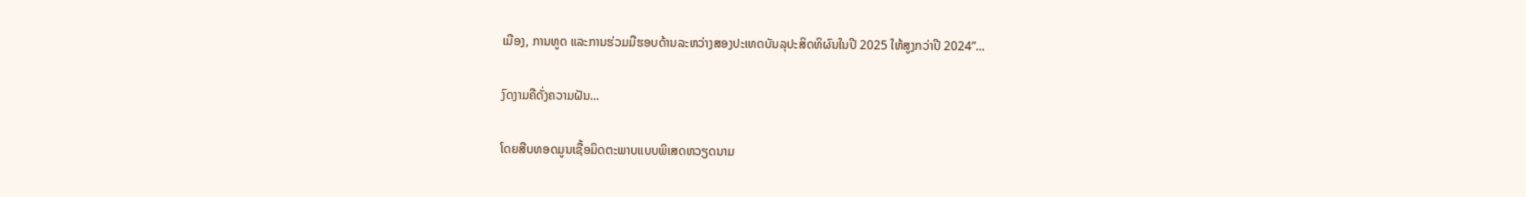ເມືອງ, ການທູດ ແລະການຮ່ວມມືຮອບດ້ານລະຫວ່າງສອງປະເທດບັນລຸປະສິດທິຜົນໃນປີ 2025 ໃຫ້ສູງກວ່າປີ 2024”...

ງົດງາມຄືດັ່ງຄວາມຝັນ...

ໂດຍສືບທອດມູນເຊື້ອມິດຕະພາບແບບພິເສດຫວຽດນາມ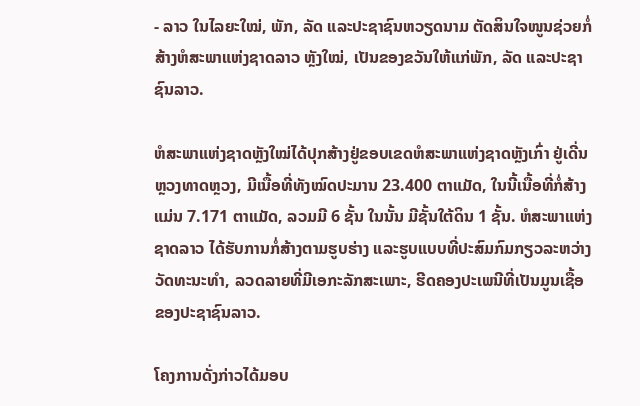- ລາວ ໃນໄລຍະໃໝ່, ພັກ, ລັດ ແລະປະຊາຊົນຫວຽດນາມ ຕັດສິນໃຈໜູນຊ່ວຍກໍ່ສ້າງຫໍສະພາແຫ່ງຊາດລາວ ຫຼັງໃໝ່, ເປັນຂອງຂວັນໃຫ້ແກ່ພັກ, ລັດ ແລະປະຊາຊົນລາວ.

ຫໍສະພາແຫ່ງຊາດຫຼັງໃໝ່ໄດ້ປຸກສ້າງຢູ່ຂອບເຂດຫໍສະພາແຫ່ງຊາດຫຼັງເກົ່າ ຢູ່ເດີ່ນຫຼວງທາດຫຼວງ, ມີເນື້ອທີ່ທັງໝົດປະມານ 23.400 ຕາແມັດ, ໃນນີ້ເນື້ອທີ່ກໍ່ສ້າງແມ່ນ 7.171 ຕາແມັດ, ລວມມີ 6 ຊັ້ນ ໃນນັ້ນ ມີຊັ້ນໃຕ້ດິນ 1 ຊັ້ນ. ຫໍສະພາແຫ່ງຊາດລາວ ໄດ້ຮັບການກໍ່ສ້າງຕາມຮູບຮ່າງ ແລະຮູບແບບທີ່ປະສົມກົມກຽວລະຫວ່າງວັດທະນະທຳ, ລວດລາຍທີ່ມີເອກະລັກສະເພາະ, ຮີດຄອງປະເພນີທີ່ເປັນມູນເຊື້ອຂອງປະຊາຊົນລາວ.

ໂຄງການດັ່ງກ່າວໄດ້ມອບ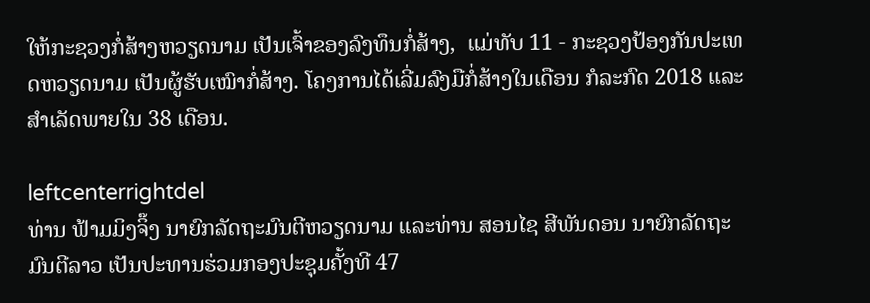ໃຫ້ກະຊວງກໍ່ສ້າງຫວຽດນາມ ເປັນເຈົ້າຂອງລົງທຶນກໍ່ສ້າງ,  ແມ່ທັບ 11 - ກະຊວງປ້ອງກັນປະເທດຫວຽດນາມ ເປັນຜູ້ຮັບເໝົາກໍ່ສ້າງ. ໂຄງການໄດ້ເລີ່ມລົງມືກໍ່ສ້າງໃນເດືອນ ກໍລະກົດ 2018 ແລະສຳເລັດພາຍໃນ 38 ເດືອນ.

leftcenterrightdel
ທ່ານ ຟ້າມມິງຈິ໊ງ ນາຍົກລັດຖະມົນຕີຫວຽດນາມ ແລະທ່ານ ສອນໄຊ ສີພັນດອນ ນາຍົກລັດຖະມົນຕີລາວ ເປັນປະທານຮ່ວມກອງປະຊຸມຄັ້ງທີ 47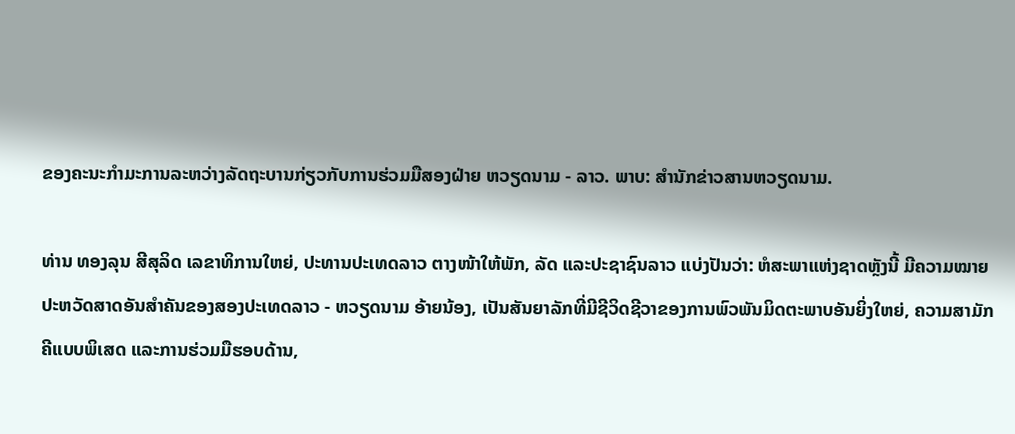ຂອງຄະນະກຳມະການລະຫວ່າງລັດຖະບານກ່ຽວກັບການຮ່ວມມືສອງຝ່າຍ ຫວຽດນາມ - ລາວ. ພາບ: ສໍານັກຂ່າວສານຫວຽດນາມ.

ທ່ານ ທອງລຸນ ສີສຸລິດ ເລຂາທິການໃຫຍ່, ປະທານປະເທດລາວ ຕາງໜ້າໃຫ້ພັກ, ລັດ ແລະປະຊາຊົນລາວ ແບ່ງປັນວ່າ: ຫໍສະພາແຫ່ງຊາດຫຼັງນີ້ ມີຄວາມໝາຍປະຫວັດສາດອັນສຳຄັນຂອງສອງປະເທດລາວ - ຫວຽດນາມ ອ້າຍນ້ອງ, ເປັນສັນຍາລັກທີ່ມີຊີວິດຊີວາຂອງການພົວພັນມິດຕະພາບອັນຍິ່ງໃຫຍ່, ຄວາມສາມັກຄີແບບພິເສດ ແລະການຮ່ວມມືຮອບດ້ານ,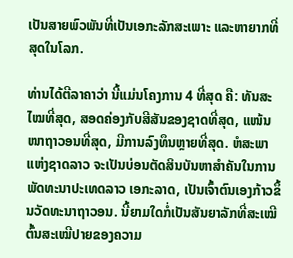ເປັນສາຍພົວພັນທີ່ເປັນເອກະລັກສະເພາະ ແລະຫາຍາກທີ່ສຸດໃນໂລກ.

ທ່ານໄດ້ຕີລາຄາວ່າ ນີ້ແມ່ນໂຄງການ 4 ທີ່ສຸດ ຄື: ທັນສະໄໝທີ່ສຸດ, ສອດຄ່ອງກັບສີສັນຂອງຊາດທີ່ສຸດ, ແໜ້ນໜາຖາວອນທີ່ສຸດ, ມີການລົງທຶນຫຼາຍທີ່ສຸດ. ຫໍສະພາແຫ່ງຊາດລາວ ຈະເປັນບ່ອນຕັດສິນບັນຫາສຳຄັນໃນການພັດທະນາປະເທດລາວ ເອກະລາດ, ເປັນເຈົ້າຕົນເອງກ້າວຂຶ້ນວັດທະນາຖາວອນ. ນີ້ຍາມໃດກໍ່ເປັນສັນຍາລັກທີ່ສະເໝີຕົ້ນສະເໝີປາຍຂອງຄວາມ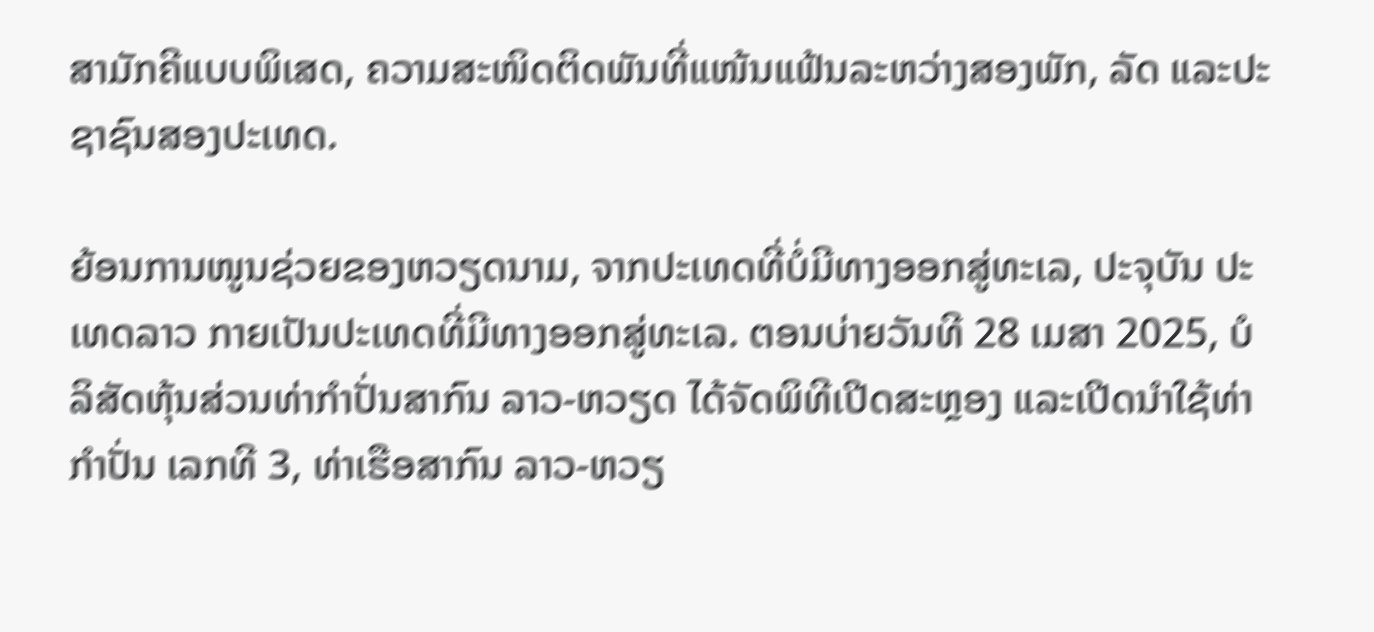ສາມັກຄີແບບພິເສດ, ຄວາມສະໜິດຕິດພັນທີ່ແໜ້ນແຟ້ນລະຫວ່າງສອງພັກ, ລັດ ແລະປະຊາຊົນສອງປະເທດ.

ຍ້ອນການໜູນຊ່ວຍຂອງຫວຽດນາມ, ຈາກປະເທດທີ່ບໍ່ມີທາງອອກສູ່ທະເລ, ປະຈຸບັນ ປະເທດລາວ ກາຍເປັນປະເທດທີ່ມີທາງອອກສູ່ທະເລ. ຕອນບ່າຍວັນທີ 28 ເມສາ 2025, ບໍລິສັດຫຸ້ນສ່ວນທ່າກຳປັ່ນສາກົນ ລາວ-ຫວຽດ ໄດ້ຈັດພິທີເປີດສະຫຼອງ ແລະເປີດນຳໃຊ້ທ່າກໍາປັ່ນ ເລກທີ 3, ທ່າເຮືອສາກົນ ລາວ-ຫວຽ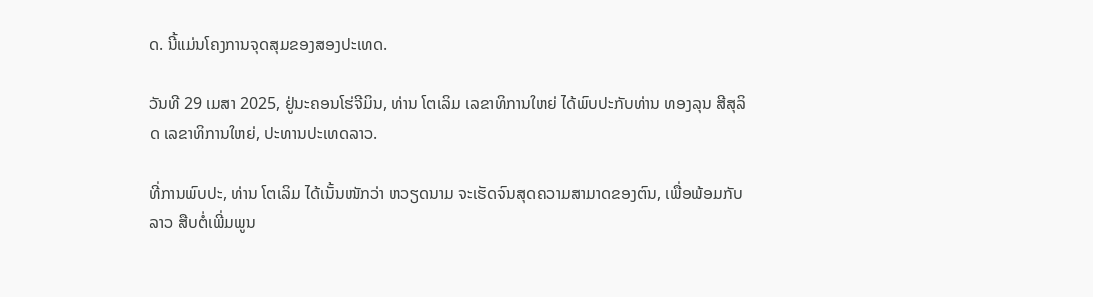ດ. ນີ້ແມ່ນໂຄງການຈຸດສຸມຂອງສອງປະເທດ.

ວັນທີ 29 ເມສາ 2025, ຢູ່ນະຄອນໂຮ່ຈີມິນ, ທ່ານ ໂຕເລິມ ເລຂາທິການໃຫຍ່ ໄດ້ພົບປະກັບທ່ານ ທອງລຸນ ສີສຸລິດ ເລຂາທິການໃຫຍ່, ປະທານປະເທດລາວ.

ທີ່ການພົບປະ, ທ່ານ ໂຕເລິມ ໄດ້ເນັ້ນໜັກວ່າ ຫວຽດນາມ ຈະເຮັດຈົນສຸດຄວາມສາມາດຂອງຕົນ, ເພື່ອພ້ອມກັບລາວ ສືບຕໍ່ເພີ່ມພູນ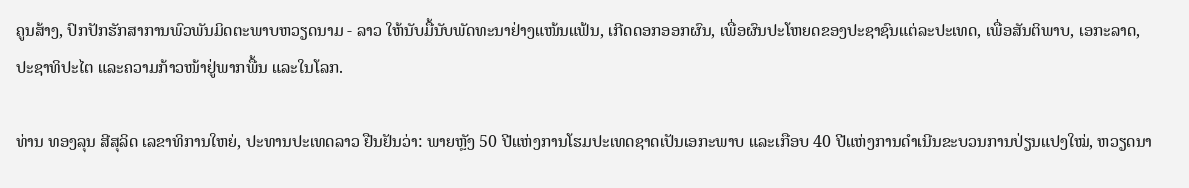ຄູນສ້າງ, ປົກປັກຮັກສາການພົວພັນມິດຕະພາບຫວຽດນາມ - ລາວ ໃຫ້ນັບມື້ນັບພັດທະນາຢ່າງແໜ້ນແຟ້ນ, ເກີດດອກອອກຜົນ, ເພື່ອຜົນປະໂຫຍດຂອງປະຊາຊົນແຕ່ລະປະເທດ, ເພື່ອສັນຕິພາບ, ເອກະລາດ, ປະຊາທິປະໄຕ ແລະຄວາມກ້າວໜ້າຢູ່ພາກພື້ນ ແລະໃນໂລກ.

ທ່ານ ທອງລຸນ ສີສຸລິດ ເລຂາທິການໃຫຍ່, ປະທານປະເທດລາວ ຢືນຢັນວ່າ: ພາຍຫຼັງ 50 ປີແຫ່ງການໂຮມປະເທດຊາດເປັນເອກະພາບ ແລະເກືອບ 40 ປີແຫ່ງການດໍາເນີນຂະບວນການປ່ຽນແປງໃໝ່, ຫວຽດນາ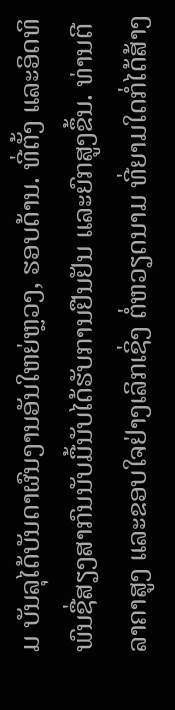ມ ບັນລຸໄດ້ບັນດາຜົນງານອັນໃຫຍ່ຫຼວງ, ຮອບດ້ານ. ທີ່ຕັ້ງ ແລະອິດທິພົນຊື່ສຽງສາກົນນັບມື້ນັບໄດ້ຮັບການຢືນຢັນ ແລະຍົກສູງຂຶ້ນ. ທ່ານຕີລາຄາສູງ ແລະຂອບໃຈຢ່າງເລິກເຊິ່ງ ຕໍ່ຫວຽດນາມ ທີ່ຍາມໃດກໍ່ໄດ້ສ້າງ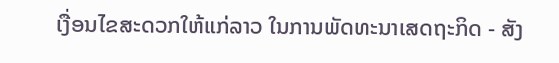ເງື່ອນໄຂສະດວກໃຫ້ແກ່ລາວ ໃນການພັດທະນາເສດຖະກິດ - ສັງ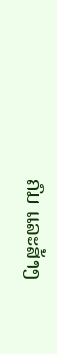ຄົມ ແລະສ້າງ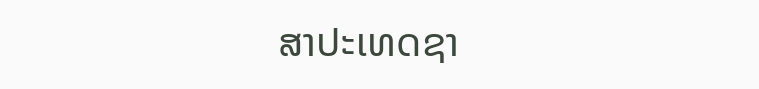ສາປະເທດຊາ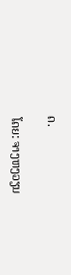ດ.

ໂດຍ: ຈາງຫງວຽນ